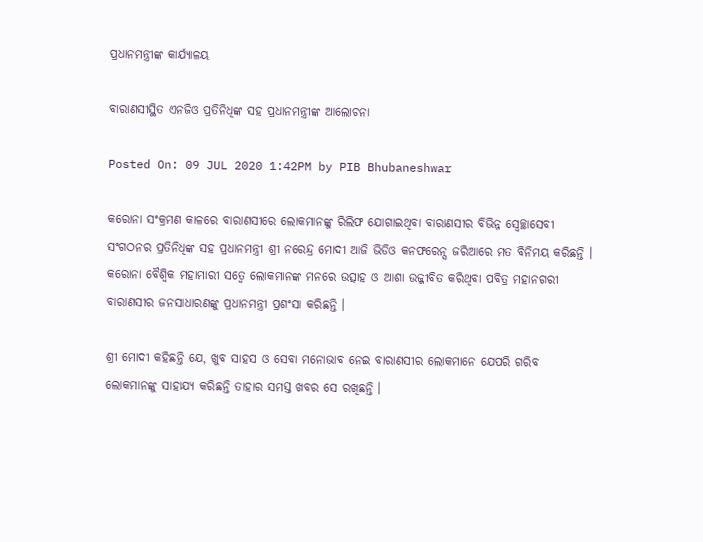ପ୍ରଧାନମନ୍ତ୍ରୀଙ୍କ କାର୍ଯ୍ୟାଳୟ

ବାରାଣସୀସ୍ଥିତ ଏନଜିଓ ପ୍ରତିନିଧିଙ୍କ ସହ ପ୍ରଧାନମନ୍ତ୍ରୀଙ୍କ ଆଲୋଚନା

Posted On: 09 JUL 2020 1:42PM by PIB Bhubaneshwar

କରୋନା ସଂକ୍ରମଣ କାଳରେ ବାରାଣସୀରେ ଲୋକମାନଙ୍କୁ ରିଲିଫ ଯୋଗାଇଥିବା ବାରାଣସୀର ବିଭିନ୍ନ ସ୍ଵେଚ୍ଛାସେବୀ ସଂଗଠନର ପ୍ରତିନିଧିଙ୍କ ସହ ପ୍ରଧାନମନ୍ତ୍ରୀ ଶ୍ରୀ ନରେନ୍ଦ୍ର ମୋଦୀ ଆଜି ଭିଡିଓ କନଫରେନ୍ସ ଜରିଆରେ ମତ ବିନିମୟ କରିଛନ୍ତି । କରୋନା ବୈଶ୍ଵିକ ମହାମାରୀ ସତ୍ଵେ ଲୋକମାନଙ୍କ ମନରେ ଉତ୍ସାହ ଓ ଆଶା ଉଜ୍ଜୀବିତ କରିଥିବା ପବିତ୍ର ମହାନଗରୀ ବାରାଣସୀର ଜନସାଧାରଣଙ୍କୁ ପ୍ରଧାନମନ୍ତ୍ରୀ ପ୍ରଶଂସା କରିଛନ୍ତି ।

ଶ୍ରୀ ମୋଦୀ କହିଛନ୍ତି ଯେ, ଖୁବ ସାହସ ଓ ସେବା ମନୋଭାବ ନେଇ ବାରାଣସୀର ଲୋକମାନେ ଯେପରି ଗରିବ ଲୋକମାନଙ୍କୁ ସାହାଯ୍ୟ କରିଛନ୍ତି ତାହାର ସମସ୍ତ ଖବର ସେ ରଖିଛନ୍ତି ।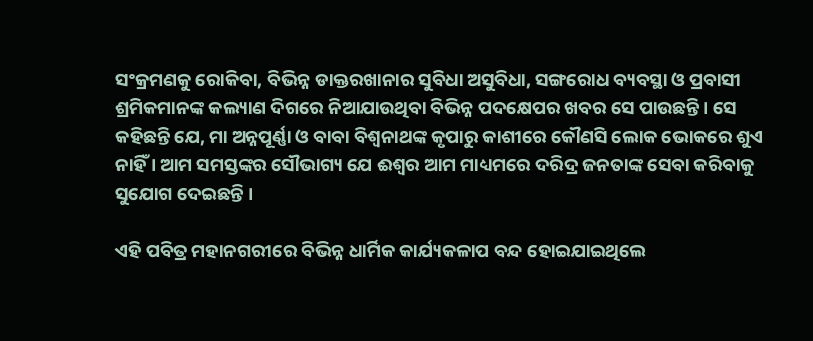ସଂକ୍ରମଣକୁ ରୋକିବା, ବିଭିନ୍ନ ଡାକ୍ତରଖାନାର ସୁବିଧା ଅସୁବିଧା, ସଙ୍ଗରୋଧ ବ୍ୟବସ୍ଥା ଓ ପ୍ରବାସୀ ଶ୍ରମିକମାନଙ୍କ କଲ୍ୟାଣ ଦିଗରେ ନିଆଯାଉଥିବା ବିଭିନ୍ନ ପଦକ୍ଷେପର ଖବର ସେ ପାଉଛନ୍ତି । ସେ କହିଛନ୍ତି ଯେ, ମା ଅନ୍ନପୂର୍ଣ୍ଣା ଓ ବାବା ବିଶ୍ଵନାଥଙ୍କ କୃପାରୁ କାଶୀରେ କୌଣସି ଲୋକ ଭୋକରେ ଶୁଏ ନାହିଁ । ଆମ ସମସ୍ତଙ୍କର ସୌଭାଗ୍ୟ ଯେ ଈଶ୍ଵର ଆମ ମାଧ୍ୟମରେ ଦରିଦ୍ର ଜନତାଙ୍କ ସେବା କରିବାକୁ ସୁଯୋଗ ଦେଇଛନ୍ତି ।

ଏହି ପବିତ୍ର ମହାନଗରୀରେ ବିଭିନ୍ନ ଧାର୍ମିକ କାର୍ଯ୍ୟକଳାପ ବନ୍ଦ ହୋଇଯାଇଥିଲେ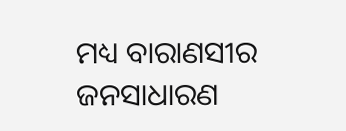ମଧ୍ୟ ବାରାଣସୀର ଜନସାଧାରଣ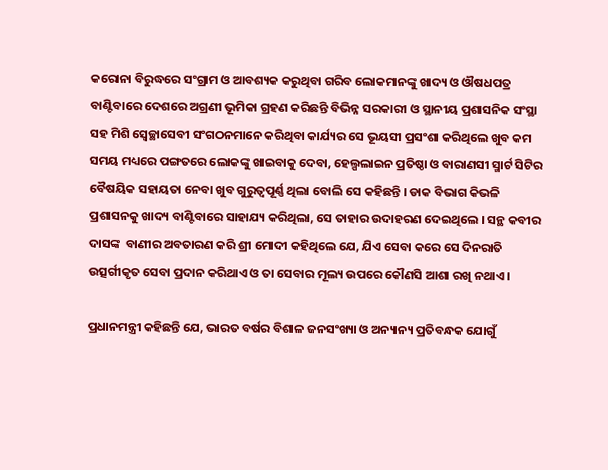କରୋନା ବିରୁଦ୍ଧରେ ସଂଗ୍ରାମ ଓ ଆବଶ୍ୟକ କରୁଥିବା ଗରିବ ଲୋକମାନଙ୍କୁ ଖାଦ୍ୟ ଓ ଔଷଧପତ୍ର ବାଣ୍ଟିବାରେ ଦେଶରେ ଅଗ୍ରଣୀ ଭୂମିକା ଗ୍ରହଣ କରିଛନ୍ତି ବିଭିନ୍ନ ସରକାରୀ ଓ ସ୍ଥାନୀୟ ପ୍ରଶାସନିକ ସଂସ୍ଥା ସହ ମିଶି ସ୍ଵେଚ୍ଛାସେବୀ ସଂଗଠନମାନେ କରିଥିବା କାର୍ଯ୍ୟର ସେ ଭୂୟସୀ ପ୍ରସଂଶା କରିଥିଲେ ଖୁବ କମ ସମୟ ମଧ୍ୟରେ ପଙ୍ଗତରେ ଲୋକଙ୍କୁ ଖାଇବାକୁ ଦେବା, ହେଲ୍ପଲାଇନ ପ୍ରତିଷ୍ଠା ଓ ବାରାଣସୀ ସ୍ମାର୍ଟ ସିଟିର ବୈଷୟିକ ସହାୟତା ନେବା ଖୁବ ଗୁରୁତ୍ଵପୂର୍ଣ୍ଣ ଥିଲା ବୋଲି ସେ କହିଛନ୍ତି । ଡାକ ବିଭାଗ କିଭଳି ପ୍ରଶାସନକୁ ଖାଦ୍ୟ ବାଣ୍ଟିବାରେ ସାହାଯ୍ୟ କରିଥିଲା, ସେ ତାହାର ଉଦାହରଣ ଦେଇଥିଲେ । ସନ୍ଥ କବୀର ଦାସଙ୍କ  ବାଣୀର ଅବତାରଣ କରି ଶ୍ରୀ ମୋଦୀ କହିଥିଲେ ଯେ, ଯିଏ ସେବା କରେ ସେ ଦିନରାତି ଉତ୍ସର୍ଗୀକୃତ ସେବା ପ୍ରଦାନ କରିଥାଏ ଓ ତା ସେବାର ମୂଲ୍ୟ ଉପରେ କୌଣସି ଆଶା ରଖି ନଥାଏ ।

ପ୍ରଧାନମନ୍ତ୍ରୀ କହିଛନ୍ତି ଯେ, ଭାରତ ବର୍ଷର ବିଶାଳ ଜନସଂଖ୍ୟା ଓ ଅନ୍ୟାନ୍ୟ ପ୍ରତିବନ୍ଧକ ଯୋଗୁଁ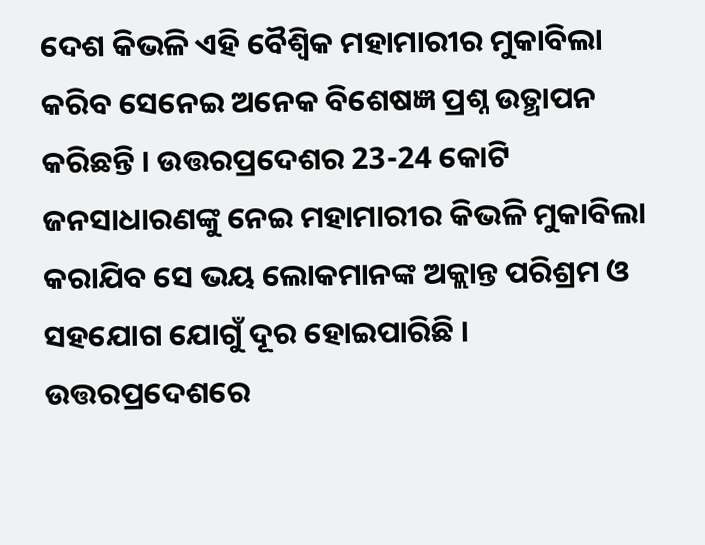ଦେଶ କିଭଳି ଏହି ବୈଶ୍ଵିକ ମହାମାରୀର ମୁକାବିଲା କରିବ ସେନେଇ ଅନେକ ବିଶେଷଜ୍ଞ ପ୍ରଶ୍ନ ଉତ୍ଥାପନ କରିଛନ୍ତି । ଉତ୍ତରପ୍ରଦେଶର 23-24 କୋଟି ଜନସାଧାରଣଙ୍କୁ ନେଇ ମହାମାରୀର କିଭଳି ମୁକାବିଲା କରାଯିବ ସେ ଭୟ ଲୋକମାନଙ୍କ ଅକ୍ଲାନ୍ତ ପରିଶ୍ରମ ଓ ସହଯୋଗ ଯୋଗୁଁ ଦୂର ହୋଇପାରିଛି । ଉତ୍ତରପ୍ରଦେଶରେ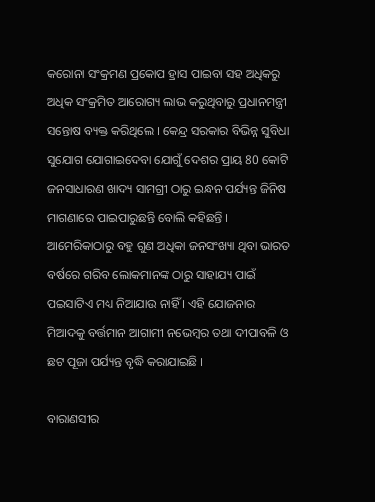କରୋନା ସଂକ୍ରମଣ ପ୍ରକୋପ ହ୍ରାସ ପାଇବା ସହ ଅଧିକରୁ ଅଧିକ ସଂକ୍ରମିତ ଆରୋଗ୍ୟ ଲାଭ କରୁଥିବାରୁ ପ୍ରଧାନମନ୍ତ୍ରୀ ସନ୍ତୋଷ ବ୍ୟକ୍ତ କରିଥିଲେ । କେନ୍ଦ୍ର ସରକାର ବିଭିନ୍ନ ସୁବିଧା ସୁଯୋଗ ଯୋଗାଇଦେବା ଯୋଗୁଁ ଦେଶର ପ୍ରାୟ 80 କୋଟି ଜନସାଧାରଣ ଖାଦ୍ୟ ସାମଗ୍ରୀ ଠାରୁ ଇନ୍ଧନ ପର୍ଯ୍ୟନ୍ତ ଜିନିଷ ମାଗଣାରେ ପାଇପାରୁଛନ୍ତି ବୋଲି କହିଛନ୍ତି । ଆମେରିକାଠାରୁ ବହୁ ଗୁଣ ଅଧିକା ଜନସଂଖ୍ୟା ଥିବା ଭାରତ ବର୍ଷରେ ଗରିବ ଲୋକମାନଙ୍କ ଠାରୁ ସାହାଯ୍ୟ ପାଇଁ ପଇସାଟିଏ ମଧ୍ୟ ନିଆଯାଉ ନାହିଁ । ଏହି ଯୋଜନାର ମିଆଦକୁ ବର୍ତ୍ତମାନ ଆଗାମୀ ନଭେମ୍ବର ତଥା ଦୀପାବଳି ଓ ଛଟ ପୂଜା ପର୍ଯ୍ୟନ୍ତ ବୃଦ୍ଧି କରାଯାଇଛି ।

ବାରାଣସୀର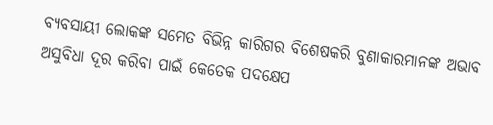ବ୍ୟବସାୟୀ ଲୋକଙ୍କ ସମେତ ବିଭିନ୍ନ କାରିଗର ବିଶେଷକରି ବୁଣାକାରମାନଙ୍କ ଅଭାବ ଅସୁବିଧା ଦୂର କରିବା ପାଇଁ କେତେକ ପଦକ୍ଷେପ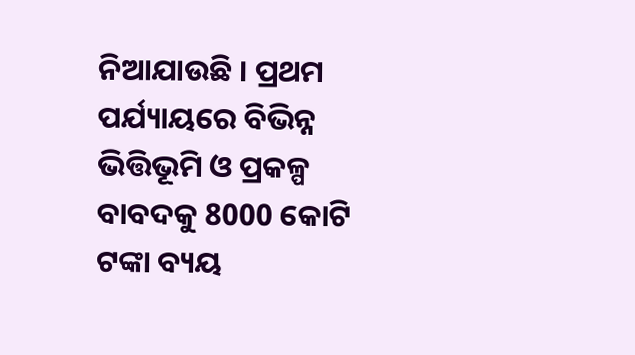ନିଆଯାଉଛି । ପ୍ରଥମ ପର୍ଯ୍ୟାୟରେ ବିଭିନ୍ନ ଭିତ୍ତିଭୂମି ଓ ପ୍ରକଳ୍ପ ବାବଦକୁ 8000 କୋଟି ଟଙ୍କା ବ୍ୟୟ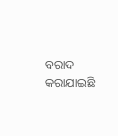ବରାଦ କରାଯାଇଛି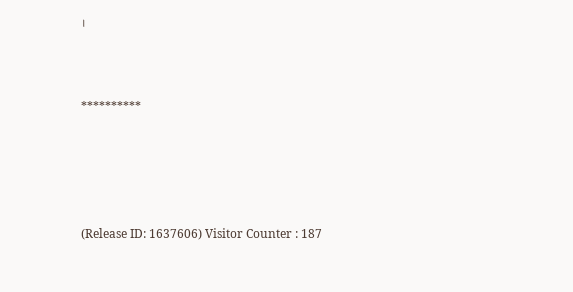।



**********





(Release ID: 1637606) Visitor Counter : 187